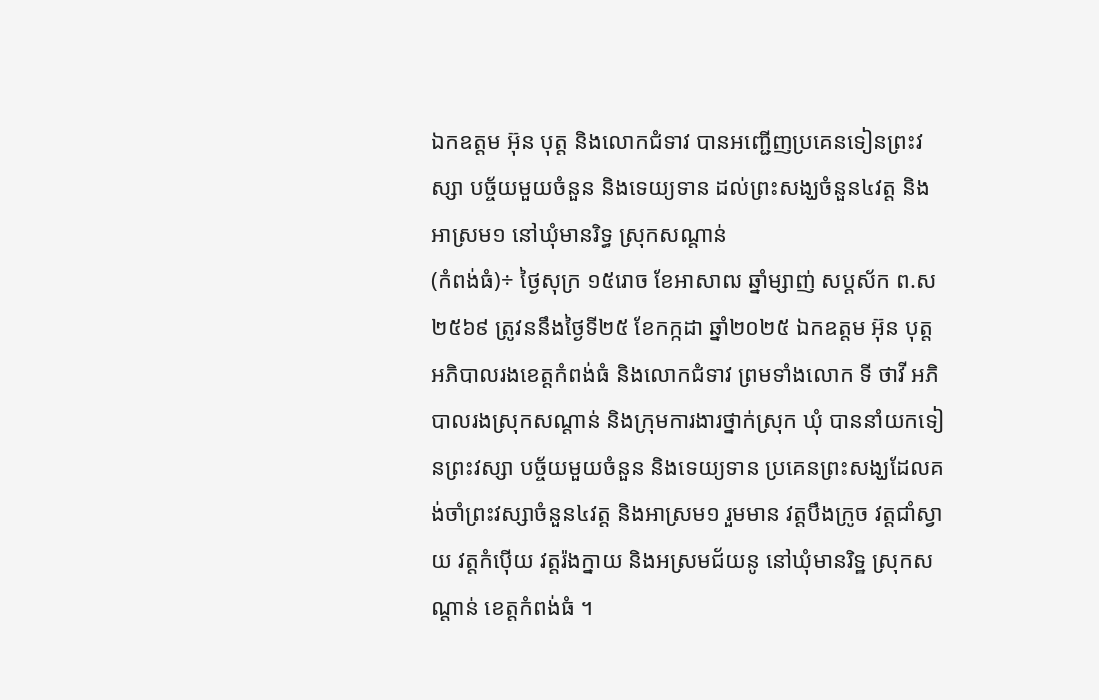ឯកឧត្តម អ៊ុន បុត្ត និងលោកជំទាវ បានអញ្ជើញប្រគេនទៀនព្រះវស្សា បច្ច័យមួយចំនួន និងទេយ្យទាន ដល់ព្រះសង្ឃចំនួន៤វត្ត និងអាស្រម១ នៅឃុំមានរិទ្ធ ស្រុកសណ្តាន់
(កំពង់ធំ)÷ ថ្ងៃសុក្រ ១៥រោច ខែអាសាឍ ឆ្នាំម្សាញ់ សប្តស័ក ព.ស២៥៦៩ ត្រូវននឹងថ្ងៃទី២៥ ខែកក្កដា ឆ្នាំ២០២៥ ឯកឧត្តម អ៊ុន បុត្ត អភិបាលរងខេត្តកំពង់ធំ និងលោកជំទាវ ព្រមទាំងលោក ទី ថាវី អភិបាលរងស្រុកសណ្តាន់ និងក្រុមការងារថ្នាក់ស្រុក ឃុំ បាននាំយកទៀនព្រះវស្សា បច្ច័យមួយចំនួន និងទេយ្យទាន ប្រគេនព្រះសង្ឃដែលគង់ចាំព្រះវស្សាចំនួន៤វត្ត និងអាស្រម១ រួមមាន វត្តបឹងក្រូច វត្តជាំស្វាយ វត្តកំប៉ើយ វត្តរ៉ងក្នាយ និងអស្រមជ័យនូ នៅឃុំមានរិទ្ឋ ស្រុកសណ្តាន់ ខេត្តកំពង់ធំ ។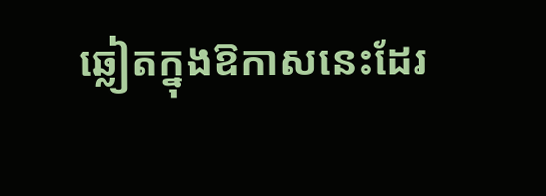ឆ្លៀតក្នុងឱកាសនេះដែរ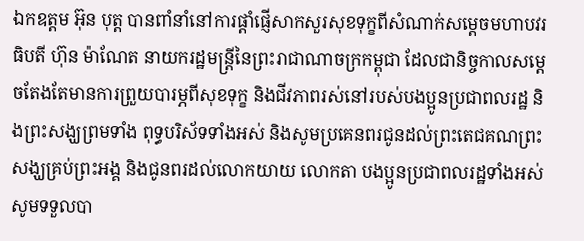ឯកឧត្តម អ៊ុន បុត្ត បានពាំនាំនៅការផ្ដាំផ្ញើសាកសួរសុខទុក្ខពីសំណាក់សម្ដេចមហាបវរធិបតី ហ៊ុន ម៉ាណែត នាយករដ្ឋមន្ត្រីនៃព្រះរាជាណាចក្រកម្ពុជា ដែលជានិច្ចកាលសម្ដេចតែងតែមានការព្រួយបារម្ភពីសុខទុក្ខ និងជីវភាពរស់នៅរបស់បងប្អូនប្រជាពលរដ្ឋ និងព្រះសង្ឃព្រមទាំង ពុទ្ធបរិស័ទទាំងអស់ និងសូមប្រគេនពរជូនដល់ព្រះតេជគណព្រះសង្ឃគ្រប់ព្រះអង្គ និងជូនពរដល់លោកយាយ លោកតា បងប្អូនប្រជាពលរដ្ឋទាំងអស់ សូមទទួលបា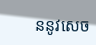ននូវសេច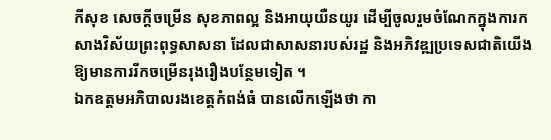កីសុខ សេចក្តីចម្រើន សុខភាពល្អ និងអាយុយឺនយូរ ដើម្បីចូលរួមចំណែកក្នុងការកសាងវិស័យព្រះពុទ្ធសាសនា ដែលជាសាសនារបស់រដ្ឋ និងអភិវឌ្ឍប្រទេសជាតិយើង ឱ្យមានការរីកចម្រើនរុងរឿងបន្ថែមទៀត ។
ឯកឧត្តមអភិបាលរងខេត្តកំពង់ធំ បានលើកឡើងថា កា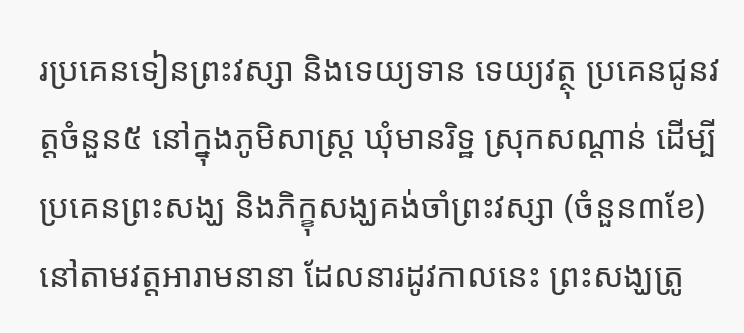រប្រគេនទៀនព្រះវស្សា និងទេយ្យទាន ទេយ្យវត្ថុ ប្រគេនជូនវត្តចំនួន៥ នៅក្នុងភូមិសាស្ត្រ ឃុំមានរិទ្ឋ ស្រុកសណ្តាន់ ដើម្បីប្រគេនព្រះសង្ឃ និងភិក្ខុសង្ឃគង់ចាំព្រះវស្សា (ចំនួន៣ខែ) នៅតាមវត្តអារាមនានា ដែលនារដូវកាលនេះ ព្រះសង្ឃត្រូ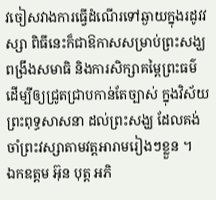វចៀសវាងការធ្វើដំណើរទៅឆ្ងាយក្នុងរដូវវស្សា ពិធីនេះក៏ជាឱកាសសម្រាប់ព្រះសង្ឃពង្រឹងសមាធិ និងការសិក្សាគម្ពៃព្រះធម៌ ដើម្បីឲ្យជ្រូតជ្រាបកាន់តែច្បាស់ ក្នុងវិស័យព្រះពុទ្ធសាសនា ដល់ព្រះសង្ឃ ដែលគង់ចាំព្រះវស្សាតាមវត្តអារាមរៀងៗខ្លួន ។
ឯកឧត្តម អ៊ុន បុត្ត អភិ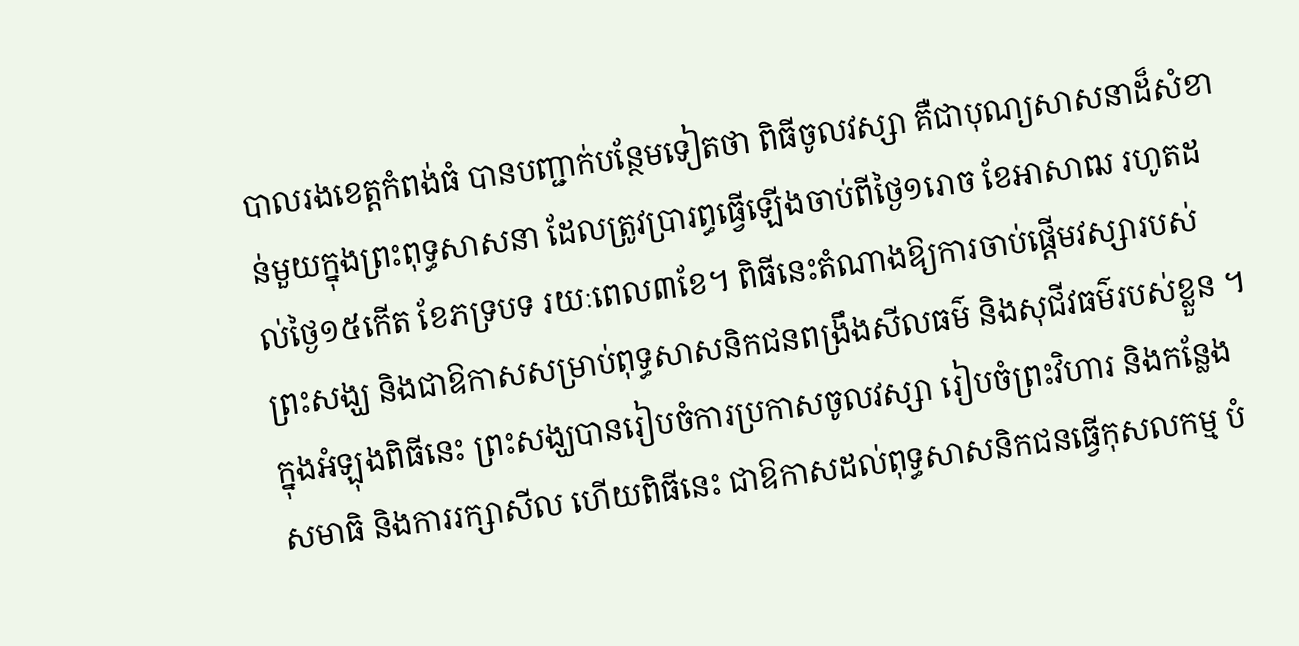បាលរងខេត្តកំពង់ធំ បានបញ្ជាក់បន្ថែមទៀតថា ពិធីចូលវស្សា គឺជាបុណ្យសាសនាដ៏សំខាន់មួយក្នុងព្រះពុទ្ធសាសនា ដែលត្រូវប្រារព្ធធ្វើឡើងចាប់ពីថ្ងៃ១រោច ខែអាសាឍ រហូតដល់ថ្ងៃ១៥កើត ខែភទ្របទ រយៈពេល៣ខែ។ ពិធីនេះតំណាងឱ្យការចាប់ផ្តើមវស្សារបស់ព្រះសង្ឃ និងជាឱកាសសម្រាប់ពុទ្ធសាសនិកជនពង្រឹងសីលធម៌ និងសុជីវធម៌របស់ខ្លួន ។ ក្នុងអំឡុងពិធីនេះ ព្រះសង្ឃបានរៀបចំការប្រកាសចូលវស្សា រៀបចំព្រះវិហារ និងកន្លែងសមាធិ និងការរក្សាសីល ហើយពិធីនេះ ជាឱកាសដល់ពុទ្ធសាសនិកជនធ្វើកុសលកម្ម បំ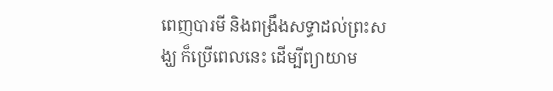ពេញបារមី និងពង្រឹងសទ្ធាដល់ព្រះសង្ឃ ក៏ប្រើពេលនេះ ដើម្បីព្យាយាម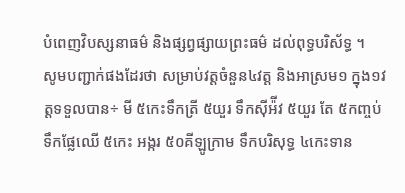បំពេញវិបស្សនាធម៌ និងផ្សព្វផ្សាយព្រះធម៌ ដល់ពុទ្ធបរិស័ទ្ធ ។
សូមបញ្ជាក់ផងដែរថា សម្រាប់វត្តចំនួន៤វត្ត និងអាស្រម១ ក្នុង១វត្តទទួលបាន÷ មី ៥កេះទឹកត្រី ៥យួរ ទឹកស៊ីអ៉ីវ ៥យួរ តែ ៥កញ្ចប់ ទឹកផ្លែឈើ ៥កេះ អង្ករ ៥០គីឡូក្រាម ទឹកបរិសុទ្ធ ៤កេះទាន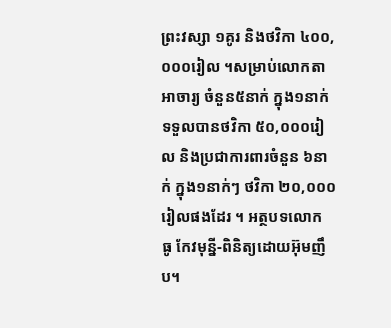ព្រះវស្សា ១គូរ និងថវិកា ៤០០,០០០រៀល ។សម្រាប់លោកតាអាចារ្យ ចំនួន៥នាក់ ក្នុង១នាក់ទទួលបានថវិកា ៥០,០០០រៀល និងប្រជាការពារចំនួន ៦នាក់ ក្នុង១នាក់ៗ ថវិកា ២០,០០០រៀលផងដែរ ។ អត្ថបទលោក ធូ កែវមុន្នី-ពិនិត្យដោយអ៊ុមញឹប។